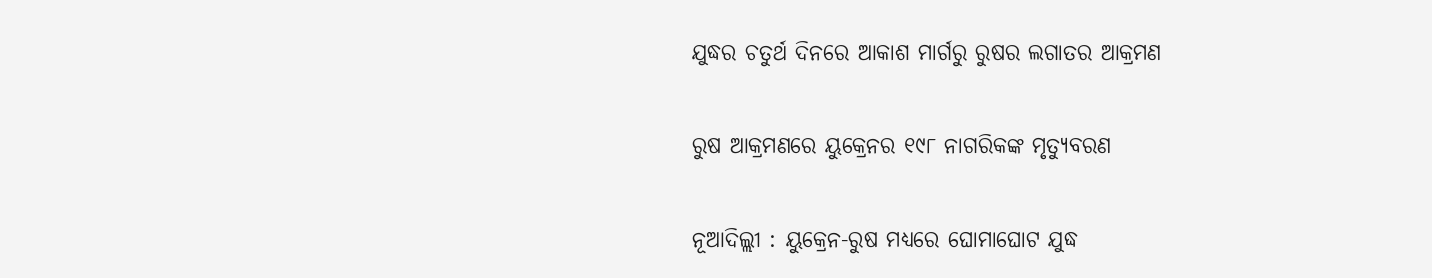ଯୁଦ୍ଧର ଚତୁର୍ଥ ଦିନରେ ଆକାଶ ମାର୍ଗରୁ ରୁଷର ଲଗାତର ଆକ୍ରମଣ

ରୁଷ ଆକ୍ରମଣରେ ୟୁକ୍ରେନର ୧୯୮ ନାଗରିକଙ୍କ ମୃତ୍ୟୁବରଣ

ନୂଆଦିଲ୍ଲୀ : ୟୁକ୍ରେନ-ରୁଷ ମଧ୍ୟରେ ଘୋମାଘୋଟ ଯୁଦ୍ଧ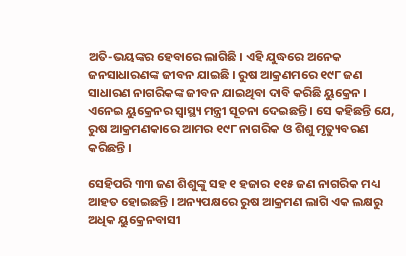ଅତି-ଭୟଙ୍କର ହେବାରେ ଲାଗିଛି । ଏହି ଯୁଦ୍ଧରେ ଅନେକ ଜନସାଧାରଣଙ୍କ ଜୀବନ ଯାଇଛି । ରୁଷ ଆକ୍ରଣମରେ ୧୯୮ ଜଣ ସାଧାରଣ ନାଗରିକଙ୍କ ଜୀବନ ଯାଇଥିବା ଦାବି କରିଛି ୟୁକ୍ରେନ । ଏନେଇ ୟୁକ୍ରେନର ସ୍ୱାସ୍ଥ୍ୟ ମନ୍ତ୍ରୀ ସୂଚନା ଦେଇଛନ୍ତି । ସେ କହିଛନ୍ତି ଯେ, ରୁଷ ଆକ୍ରମଣକାରେ ଆମର ୧୯୮ ନାଗରିକ ଓ ଶିଶୁ ମୃତ୍ୟୁବରଣ କରିଛନ୍ତି ।

ସେହିପରି ୩୩ ଜଣ ଶିଶୁଙ୍କୁ ସହ ୧ ହଜାର ୧୧୫ ଜଣ ନାଗରିକ ମଧ୍ୟ ଆହତ ହୋଇଛନ୍ତି । ଅନ୍ୟପକ୍ଷରେ ରୁଷ ଆକ୍ରମଣ ଲାଗି ଏକ ଲକ୍ଷରୁ ଅଧିକ ୟୁକ୍ରେନବାସୀ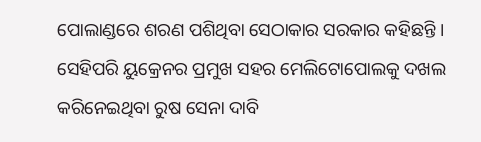ପୋଲାଣ୍ଡରେ ଶରଣ ପଶିଥିବା ସେଠାକାର ସରକାର କହିଛନ୍ତି । ସେହିପରି ୟୁକ୍ରେନର ପ୍ରମୁଖ ସହର ମେଲିଟୋପୋଲକୁ ଦଖଲ କରିନେଇଥିବା ରୁଷ ସେନା ଦାବି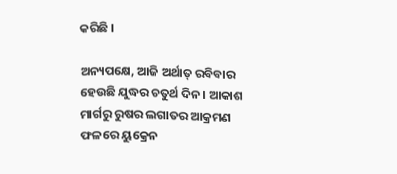କରିଛି ।

ଅନ୍ୟପକ୍ଷେ, ଆଜି ଅର୍ଥାତ୍ ରବିବାର ହେଉଛି ଯୁଦ୍ଧର ଚତୁର୍ଥ ଦିନ । ଆକାଶ ମାର୍ଗରୁ ରୁଷର ଲଗାତର ଆକ୍ରମଣ ଫଳରେ ୟୁକ୍ରେନ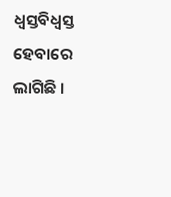ଧ୍ୱସ୍ତବିଧ୍ୱସ୍ତ ହେବାରେ ଲାଗିଛି ।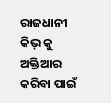ରାଜଧାନୀ କିଭ୍ କୁ ଅକ୍ତିଆର କରିବା ପାଇଁ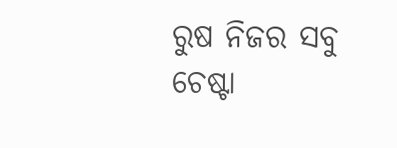ରୁଷ ନିଜର ସବୁ ଚେଷ୍ଟା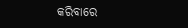କରିବାରେ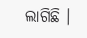ଲାଗିଛି ।